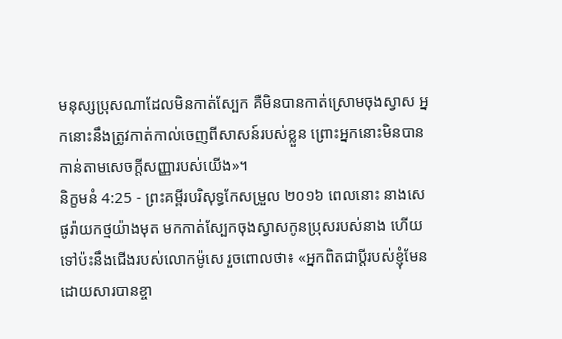មនុស្សប្រុសណាដែលមិនកាត់ស្បែក គឺមិនបានកាត់ស្រោមចុងស្វាស អ្នកនោះនឹងត្រូវកាត់កាល់ចេញពីសាសន៍របស់ខ្លួន ព្រោះអ្នកនោះមិនបានកាន់តាមសេចក្ដីសញ្ញារបស់យើង»។
និក្ខមនំ 4:25 - ព្រះគម្ពីរបរិសុទ្ធកែសម្រួល ២០១៦ ពេលនោះ នាងសេផូរ៉ាយកថ្មយ៉ាងមុត មកកាត់ស្បែកចុងស្វាសកូនប្រុសរបស់នាង ហើយទៅប៉ះនឹងជើងរបស់លោកម៉ូសេ រួចពោលថា៖ «អ្នកពិតជាប្តីរបស់ខ្ញុំមែន ដោយសារបានខ្ចា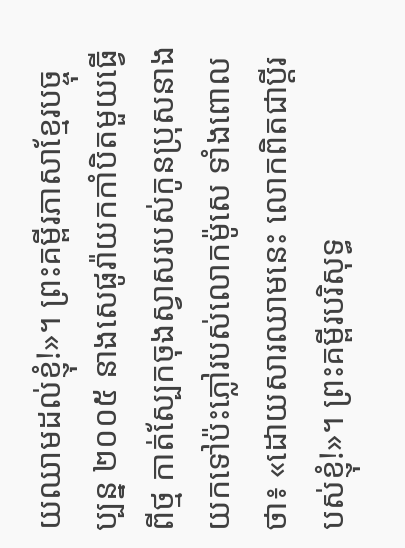យឈាមដល់ខ្ញុំ!»។ ព្រះគម្ពីរភាសាខ្មែរបច្ចុប្បន្ន ២០០៥ នាងសេផូរ៉ាយកកាំបិតមួយធ្វើពីថ្ម កាត់ស្បែកចុងស្វាសរបស់កូនប្រុសនាង យកទៅប៉ះភ្លៅរបស់លោកម៉ូសេ ទាំងពោលថា៖ «ដោយសារឈាមនេះ លោកពិតជាប្ដីរបស់ខ្ញុំ!»។ ព្រះគម្ពីរបរិសុទ្ធ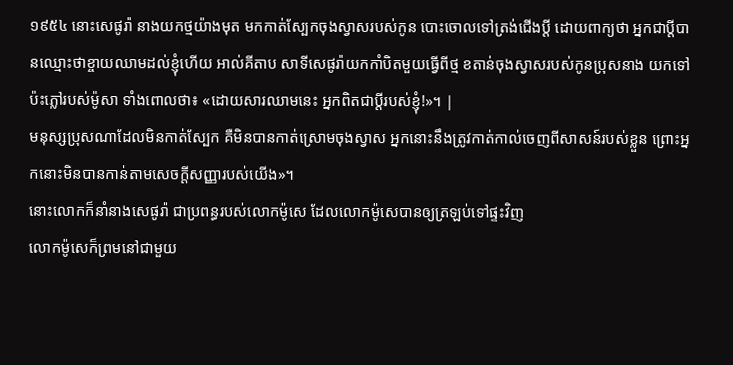១៩៥៤ នោះសេផូរ៉ា នាងយកថ្មយ៉ាងមុត មកកាត់ស្បែកចុងស្វាសរបស់កូន បោះចោលទៅត្រង់ជើងប្ដី ដោយពាក្យថា អ្នកជាប្ដីបានឈ្មោះថាខ្ចាយឈាមដល់ខ្ញុំហើយ អាល់គីតាប សាទីសេផូរ៉ាយកកាំបិតមួយធ្វើពីថ្ម ខតាន់ចុងស្វាសរបស់កូនប្រុសនាង យកទៅប៉ះភ្លៅរបស់ម៉ូសា ទាំងពោលថា៖ «ដោយសារឈាមនេះ អ្នកពិតជាប្ដីរបស់ខ្ញុំ!»។ |
មនុស្សប្រុសណាដែលមិនកាត់ស្បែក គឺមិនបានកាត់ស្រោមចុងស្វាស អ្នកនោះនឹងត្រូវកាត់កាល់ចេញពីសាសន៍របស់ខ្លួន ព្រោះអ្នកនោះមិនបានកាន់តាមសេចក្ដីសញ្ញារបស់យើង»។
នោះលោកក៏នាំនាងសេផូរ៉ា ជាប្រពន្ធរបស់លោកម៉ូសេ ដែលលោកម៉ូសេបានឲ្យត្រឡប់ទៅផ្ទះវិញ
លោកម៉ូសេក៏ព្រមនៅជាមួយ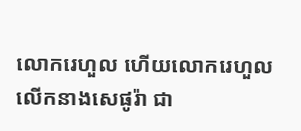លោករេហួល ហើយលោករេហួលលើកនាងសេផូរ៉ា ជា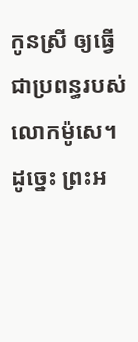កូនស្រី ឲ្យធ្វើជាប្រពន្ធរបស់លោកម៉ូសេ។
ដូច្នេះ ព្រះអ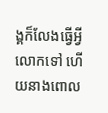ង្គក៏លែងធ្វើអ្វីលោកទៅ ហើយនាងពោល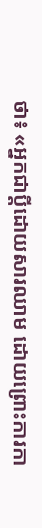ថា៖ «អ្នកជាប្តីដោយសារឈាម ដោយព្រោះការកា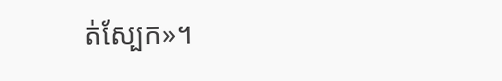ត់ស្បែក»។